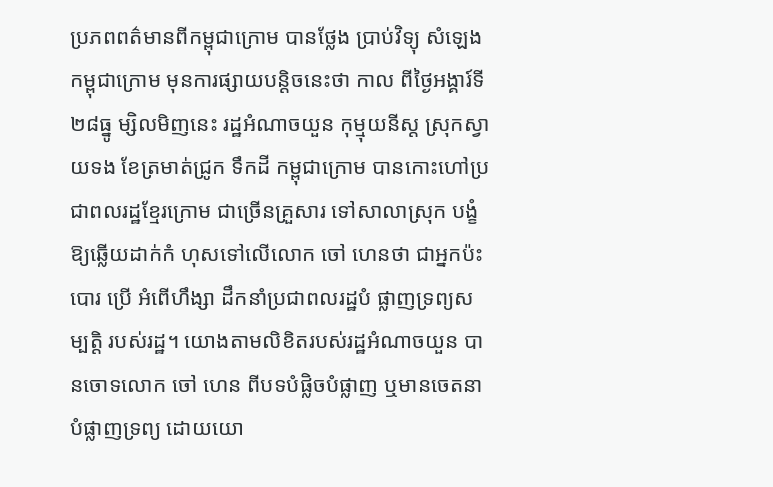ប្រភពពត៌មានពីកម្ពុជាក្រោម បានថ្លែង ប្រាប់វិទ្យុ សំឡេងកម្ពុជាក្រោម មុនការផ្សាយបន្តិចនេះថា កាល ពីថ្ងៃអង្គារ៍ទី ២៨ធ្នូ ម្សិលមិញនេះ រដ្ឋអំណាចយួន កុម្មុយនីស្ត ស្រុកស្វាយទង ខែត្រមាត់ជ្រូក ទឹកដី កម្ពុជាក្រោម បានកោះហៅប្រជាពលរដ្ឋខ្មែរក្រោម ជាច្រើនគ្រួសារ ទៅសាលាស្រុក បង្ខំឱ្យឆ្លើយដាក់កំ ហុសទៅលើលោក ចៅ ហេនថា ជាអ្នកប៉ះបោរ ប្រើ អំពើហឹង្សា ដឹកនាំប្រជាពលរដ្ឋបំ ផ្លាញទ្រព្យសម្បតិ្ត របស់រដ្ឋ។ យោងតាមលិខិតរបស់រដ្ឋអំណាចយួន បានចោទលោក ចៅ ហេន ពីបទបំផ្លិចបំផ្លាញ ឬមានចេតនាបំផ្លាញទ្រព្យ ដោយយោ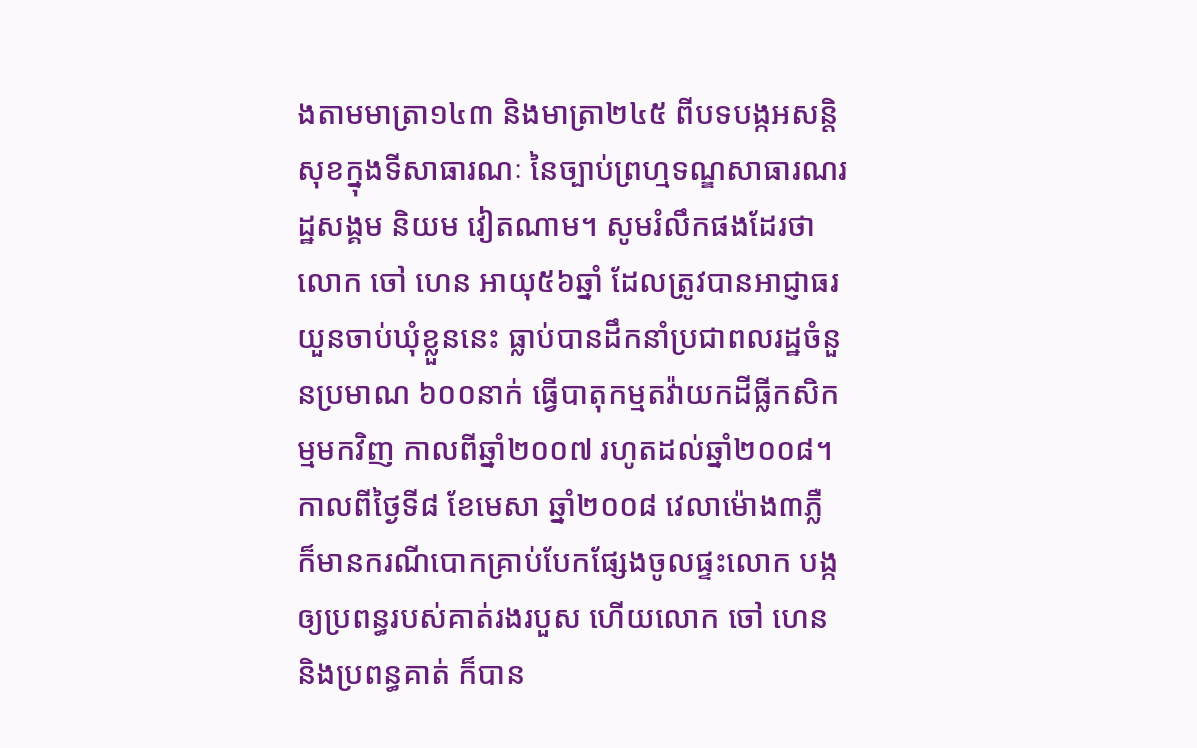ងតាមមាត្រា១៤៣ និងមាត្រា២៤៥ ពីបទបង្កអសន្តិសុខក្នុងទីសាធារណៈ នៃច្បាប់ព្រហ្មទណ្ឌសាធារណរដ្ឋសង្គម និយម វៀតណាម។ សូមរំលឹកផងដែរថា លោក ចៅ ហេន អាយុ៥៦ឆ្នាំ ដែលត្រូវបានអាជ្ញាធរយួនចាប់ឃុំខ្លួននេះ ធ្លាប់បានដឹកនាំប្រជាពលរដ្ឋចំនួនប្រមាណ ៦០០នាក់ ធ្វើបាតុកម្មតវ៉ាយកដីធ្លីកសិកម្មមកវិញ កាលពីឆ្នាំ២០០៧ រហូតដល់ឆ្នាំ២០០៨។ កាលពីថ្ងៃទី៨ ខែមេសា ឆ្នាំ២០០៨ វេលាម៉ោង៣ភ្លឺ ក៏មានករណីបោកគ្រាប់បែកផ្សែងចូលផ្ទះលោក បង្កឲ្យប្រពន្ធរបស់គាត់រងរបួស ហើយលោក ចៅ ហេន និងប្រពន្ធគាត់ ក៏បាន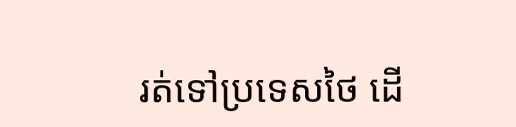រត់ទៅប្រទេសថៃ ដើ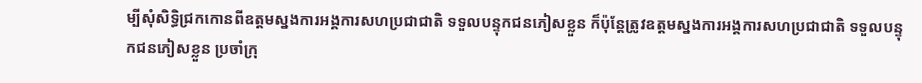ម្បីសុំសិទ្ធិជ្រកកោនពីឧត្ដមស្នងការអង្គការសហប្រជាជាតិ ទទួលបន្ទុកជនភៀសខ្លួន ក៏ប៉ុន្តែត្រូវឧត្ដមស្នងការអង្គការសហប្រជាជាតិ ទទួលបន្ទុកជនភៀសខ្លួន ប្រចាំក្រុ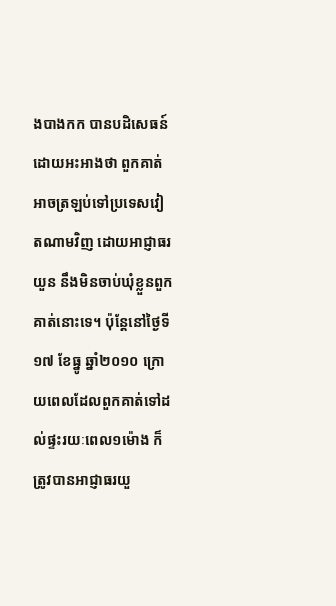ងបាងកក បានបដិសេធន៍ដោយអះអាងថា ពួកគាត់អាចត្រឡប់ទៅប្រទេសវៀតណាមវិញ ដោយអាជ្ញាធរយួន នឹងមិនចាប់ឃុំខ្លួនពួកគាត់នោះទេ។ ប៉ុន្តែនៅថ្ងៃទី១៧ ខែធ្នូ ឆ្នាំ២០១០ ក្រោយពេលដែលពួកគាត់ទៅដល់ផ្ទះរយៈពេល១ម៉ោង ក៏ត្រូវបានអាជ្ញាធរយួ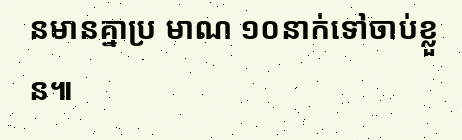នមានគ្នាប្រ មាណ ១០នាក់ទៅចាប់ខ្លួន៕